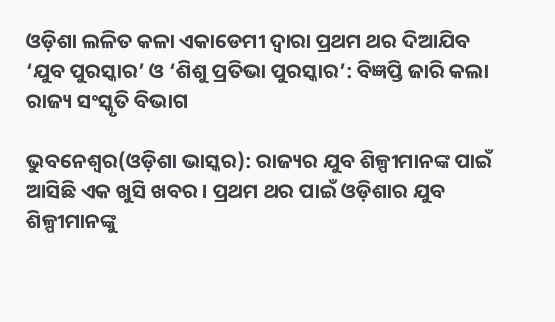ଓଡ଼ିଶା ଲଳିତ କଳା ଏକାଡେମୀ ଦ୍ୱାରା ପ୍ରଥମ ଥର ଦିଆଯିବ ‘ଯୁବ ପୁରସ୍କାର’ ଓ ‘ଶିଶୁ ପ୍ରତିଭା ପୁରସ୍କାର’: ବିଜ୍ଞପ୍ତି ଜାରି କଲା ରାଜ୍ୟ ସଂସ୍କୃତି ବିଭାଗ

ଭୁବନେଶ୍ୱର(ଓଡ଼ିଶା ଭାସ୍କର): ରାଜ୍ୟର ଯୁବ ଶିଳ୍ପୀମାନଙ୍କ ପାଇଁ ଆସିଛି ଏକ ଖୁସି ଖବର । ପ୍ରଥମ ଥର ପାଇଁ ଓଡ଼ିଶାର ଯୁବ ଶିଳ୍ପୀମାନଙ୍କୁ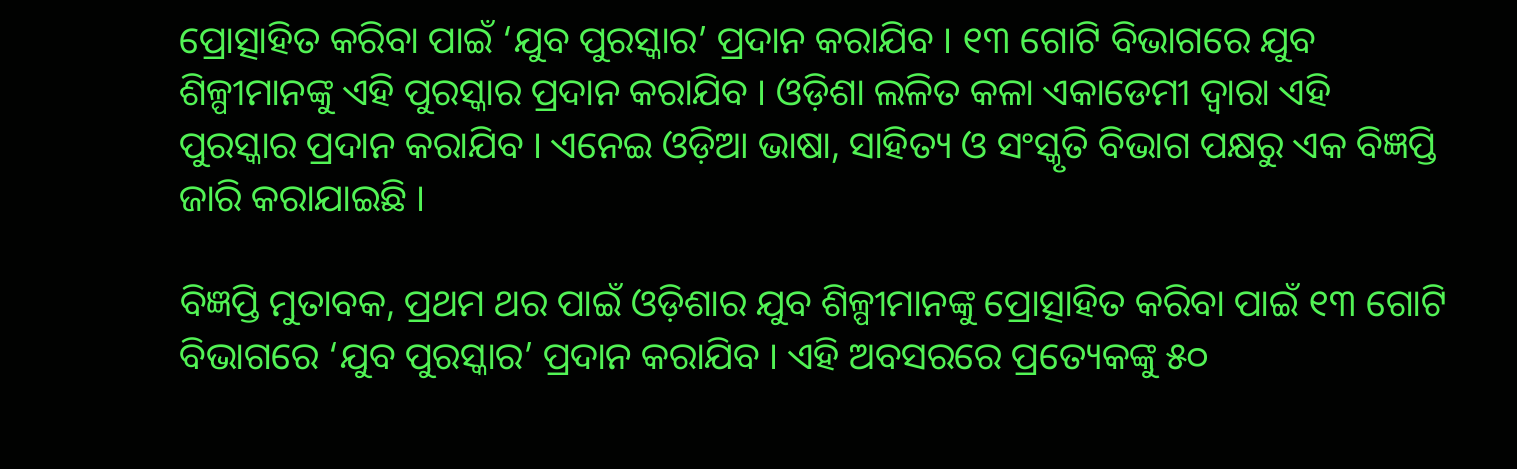ପ୍ରୋତ୍ସାହିତ କରିବା ପାଇଁ ‘ଯୁବ ପୁରସ୍କାର’ ପ୍ରଦାନ କରାଯିବ । ୧୩ ଗୋଟି ବିଭାଗରେ ଯୁବ ଶିଳ୍ପୀମାନଙ୍କୁ ଏହି ପୁରସ୍କାର ପ୍ରଦାନ କରାଯିବ । ଓଡ଼ିଶା ଲଳିତ କଳା ଏକାଡେମୀ ଦ୍ୱାରା ଏହି ପୁରସ୍କାର ପ୍ରଦାନ କରାଯିବ । ଏନେଇ ଓଡ଼ିଆ ଭାଷା, ସାହିତ୍ୟ ଓ ସଂସ୍କୃତି ବିଭାଗ ପକ୍ଷରୁ ଏକ ବିଜ୍ଞପ୍ତି ଜାରି କରାଯାଇଛି ।

ବିଜ୍ଞପ୍ତି ମୁତାବକ, ପ୍ରଥମ ଥର ପାଇଁ ଓଡ଼ିଶାର ଯୁବ ଶିଳ୍ପୀମାନଙ୍କୁ ପ୍ରୋତ୍ସାହିତ କରିବା ପାଇଁ ୧୩ ଗୋଟି ବିଭାଗରେ ‘ଯୁବ ପୁରସ୍କାର’ ପ୍ରଦାନ କରାଯିବ । ଏହି ଅବସରରେ ପ୍ରତ୍ୟେକଙ୍କୁ ୫୦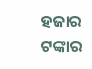ହଜାର ଟଙ୍କାର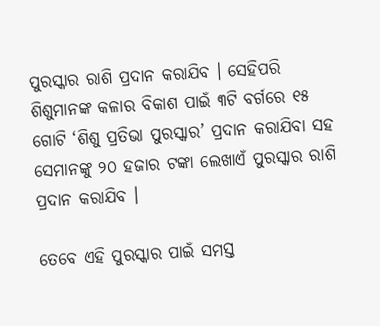ପୁରସ୍କାର ରାଶି ପ୍ରଦାନ କରାଯିବ । ସେହିପରି ଶିଶୁମାନଙ୍କ କଳାର ବିକାଶ ପାଇଁ ୩ଟି ବର୍ଗରେ ୧୫ ଗୋଟି ‘ଶିଶୁ ପ୍ରତିଭା ପୁରସ୍କାର’ ପ୍ରଦାନ କରାଯିବା ସହ ସେମାନଙ୍କୁ ୨୦ ହଜାର ଟଙ୍କା ଲେଖାଏଁ ପୁରସ୍କାର ରାଶି ପ୍ରଦାନ କରାଯିବ ।

ତେବେ ଏହି ପୁରସ୍କାର ପାଇଁ ସମସ୍ତ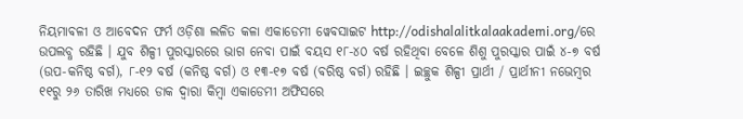ନିୟମାବଳୀ ଓ ଆବେଦନ ଫର୍ମ ଓଡ଼ିଶା ଲଳିତ କଳା ଏକାଡେମୀ ୱେବସାଇଟ http://odishalalitkalaakademi.org/ରେ ଉପଲବ୍ଧ ରହିଛି । ଯୁବ ଶିଳ୍ପୀ ପୁରସ୍କାରରେ ଭାଗ ନେବା ପାଇଁ ବୟସ ୧୮-୪୦ ବର୍ଷ ରହିଥିବା ବେଳେ ଶିଶୁ ପୁରସ୍କାର ପାଇଁ ୪-୭ ବର୍ଷ (ଉପ-କନିଷ୍ଠ ବର୍ଗ), ୮-୧୨ ବର୍ଷ (କନିଷ୍ଠ ବର୍ଗ) ଓ ୧୩-୧୭ ବର୍ଷ (ବରିଷ୍ଠ ବର୍ଗ) ରହିଛି । ଇଚ୍ଛୁକ ଶିଳ୍ପୀ ପ୍ରାର୍ଥୀ / ପ୍ରାର୍ଥୀନୀ ନଭେମ୍ବର ୧୧ରୁ ୨୬ ତାରିଖ ମଧ୍ୟରେ ଡାକ ଦ୍ୱାରା କିମ୍ବା ଏକାଡେମୀ ଅଫିସରେ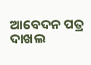ଆବେଦନ ପତ୍ର ଦାଖଲ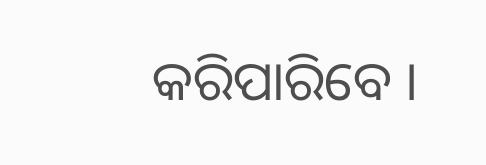କରିପାରିବେ ।